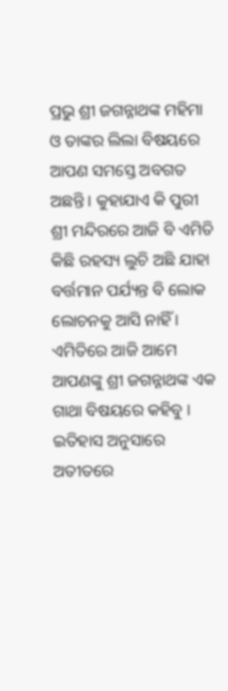ପ୍ରଭୁ ଶ୍ରୀ ଜଗନ୍ନାଥଙ୍କ ମହିମା ଓ ତାଙ୍କର ଲିଲା ବିଷୟରେ ଆପଣ ସମସ୍ତେ ଅବଗତ ଅଛନ୍ତି । କୁହାଯାଏ କି ପୁରୀ ଶ୍ରୀ ମନ୍ଦିରରେ ଆଜି ବି ଏମିତି କିଛି ରହସ୍ୟ ଲୁଚି ଅଛି ଯାହା ବର୍ତ୍ତମାନ ପର୍ଯ୍ୟନ୍ତ ବି ଲୋକ ଲୋଚନକୁ ଆସି ନାହିଁ । ଏମିତିରେ ଆଜି ଆମେ ଆପଣଙ୍କୁ ଶ୍ରୀ ଜଗନ୍ନାଥଙ୍କ ଏକ ଗାଥା ବିଷୟରେ କହିବୁ ।
ଇତିହାସ ଅନୁସାରେ ଅତୀତରେ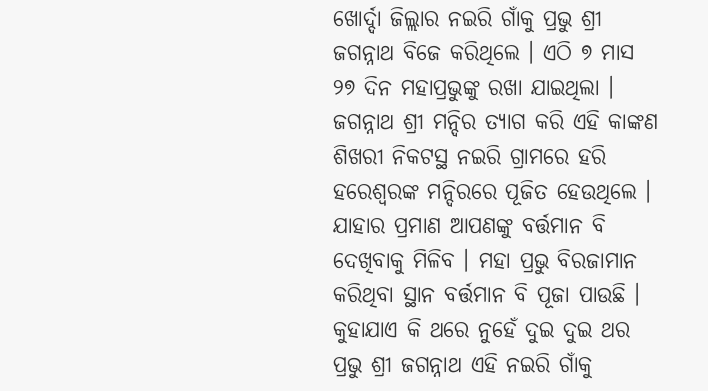ଖୋର୍ଦ୍ଦା ଜିଲ୍ଲାର ନଇରି ଗାଁକୁ ପ୍ରଭୁ ଶ୍ରୀ ଜଗନ୍ନାଥ ବିଜେ କରିଥିଲେ । ଏଠି ୭ ମାସ ୨୭ ଦିନ ମହାପ୍ରଭୁଙ୍କୁ ରଖା ଯାଇଥିଲା । ଜଗନ୍ନାଥ ଶ୍ରୀ ମନ୍ଦିର ତ୍ୟାଗ କରି ଏହି କାଙ୍କଣ ଶିଖରୀ ନିକଟସ୍ଥ ନଇରି ଗ୍ରାମରେ ହରି ହରେଶ୍ଵରଙ୍କ ମନ୍ଦିରରେ ପୂଜିତ ହେଉଥିଲେ । ଯାହାର ପ୍ରମାଣ ଆପଣଙ୍କୁ ବର୍ତ୍ତମାନ ବି ଦେଖିବାକୁ ମିଳିବ । ମହା ପ୍ରଭୁ ବିରଜାମାନ କରିଥିବା ସ୍ଥାନ ବର୍ତ୍ତମାନ ବି ପୂଜା ପାଉଛି ।
କୁହାଯାଏ କି ଥରେ ନୁହେଁ ଦୁଇ ଦୁଇ ଥର ପ୍ରଭୁ ଶ୍ରୀ ଜଗନ୍ନାଥ ଏହି ନଇରି ଗାଁକୁ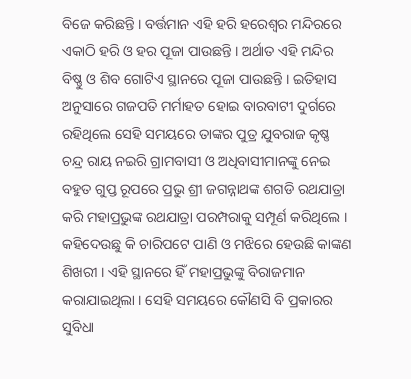ବିଜେ କରିଛନ୍ତି । ବର୍ତ୍ତମାନ ଏହି ହରି ହରେଶ୍ଵର ମନ୍ଦିରରେ ଏକାଠି ହରି ଓ ହର ପୂଜା ପାଉଛନ୍ତି । ଅର୍ଥାତ ଏହି ମନ୍ଦିର ବିଷ୍ଣୁ ଓ ଶିବ ଗୋଟିଏ ସ୍ଥାନରେ ପୂଜା ପାଉଛନ୍ତି । ଇତିହାସ ଅନୁସାରେ ଗଜପତି ମର୍ମାହତ ହୋଇ ବାରବାଟୀ ଦୁର୍ଗରେ ରହିଥିଲେ ସେହି ସମୟରେ ତାଙ୍କର ପୁତ୍ର ଯୁବରାଜ କୃଷ୍ଣ ଚନ୍ଦ୍ର ରାୟ ନଇରି ଗ୍ରାମବାସୀ ଓ ଅଧିବାସୀମାନଙ୍କୁ ନେଇ ବହୁତ ଗୁପ୍ତ ରୂପରେ ପ୍ରଭୁ ଶ୍ରୀ ଜଗନ୍ନାଥଙ୍କ ଶଗଡି ରଥଯାତ୍ରା କରି ମହାପ୍ରଭୁଙ୍କ ରଥଯାତ୍ରା ପରମ୍ପରାକୁ ସମ୍ପୂର୍ଣ କରିଥିଲେ ।
କହିଦେଉଛୁ କି ଚାରିପଟେ ପାଣି ଓ ମଝିରେ ହେଉଛି କାଙ୍କଣ ଶିଖରୀ । ଏହି ସ୍ଥାନରେ ହିଁ ମହାପ୍ରଭୁଙ୍କୁ ବିରାଜମାନ କରାଯାଇଥିଲା । ସେହି ସମୟରେ କୌଣସି ବି ପ୍ରକାରର ସୁବିଧା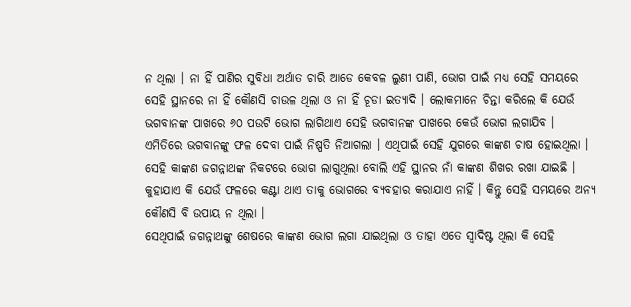ନ ଥିଲା । ନା ହିଁ ପାଣିର ସୁବିଧା ଅର୍ଥାତ ଚାରି ଆଡେ କେବଳ ଲୁଣୀ ପାଣି, ଭୋଗ ପାଇଁ ମଧ୍ୟ ସେହି ସମୟରେ ସେହି ସ୍ଥାନରେ ନା ହିଁ କୌଣସି ଚାଉଳ ଥିଲା ଓ ନା ହିଁ ଚୂଡା ଇତ୍ୟାଦି । ଲୋକମାନେ ଚିନ୍ତା କରିଲେ କି ଯେଉଁ ଭଗବାନଙ୍କ ପାଖରେ ୬୦ ପଉଟି ଭୋଗ ଲାଗିଥାଏ ସେହି ଭଗବାନଙ୍କ ପାଖରେ କେଉଁ ଭୋଗ ଲଗାଯିବ ।
ଏମିତିରେ ଭଗବାନଙ୍କୁ ଫଳ ଦେବା ପାଇଁ ନିଷ୍ପତି ନିଆଗଲା । ଏଥିପାଇଁ ସେହି ଯୁଗରେ କାଙ୍କଣ ଚାଷ ହୋଇଥିଲା । ସେହି କାଙ୍କଣ ଜଗନ୍ନାଥଙ୍କ ନିକଟରେ ଭୋଗ ଲାଗୁଥିଲା ବୋଲି ଏହି ସ୍ଥାନର ନାଁ କାଙ୍କଣ ଶିଖର ରଖା ଯାଇଛି । କୁହାଯାଏ କି ଯେଉଁ ଫଳରେ କଣ୍ଟା ଥାଏ ତାକୁ ଭୋଗରେ ବ୍ୟବହାର କରାଯାଏ ନାହିଁ । କିନ୍ତୁ ସେହି ସମୟରେ ଅନ୍ୟ କୌଣସି ବି ଉପାୟ ନ ଥିଲା ।
ସେଥିପାଇଁ ଜଗନ୍ନାଥଙ୍କୁ ଶେଷରେ କାଙ୍କଣ ଭୋଗ ଲଗା ଯାଇଥିଲା ଓ ତାହା ଏତେ ସ୍ଵାଦିଷ୍ଟ ଥିଲା କି ସେହି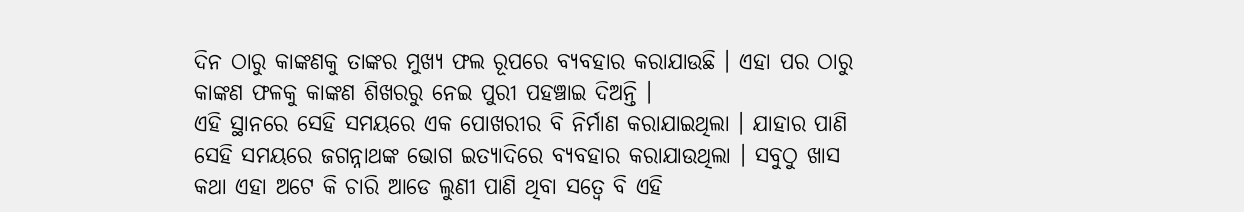ଦିନ ଠାରୁ କାଙ୍କଣକୁ ତାଙ୍କର ମୁଖ୍ୟ ଫଲ ରୂପରେ ବ୍ୟବହାର କରାଯାଉଛି । ଏହା ପର ଠାରୁ କାଙ୍କଣ ଫଳକୁ କାଙ୍କଣ ଶିଖରରୁ ନେଇ ପୁରୀ ପହଞ୍ଚାଇ ଦିଅନ୍ତି ।
ଏହି ସ୍ଥାନରେ ସେହି ସମୟରେ ଏକ ପୋଖରୀର ବି ନିର୍ମାଣ କରାଯାଇଥିଲା । ଯାହାର ପାଣି ସେହି ସମୟରେ ଜଗନ୍ନାଥଙ୍କ ଭୋଗ ଇତ୍ୟାଦିରେ ବ୍ୟବହାର କରାଯାଉଥିଲା । ସବୁଠୁ ଖାସ କଥା ଏହା ଅଟେ କି ଚାରି ଆଡେ ଲୁଣୀ ପାଣି ଥିବା ସତ୍ବେ ବି ଏହି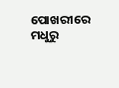ପୋଖରୀରେ ମଧୁରୁ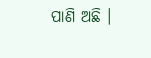ପାଣି ଅଛି ।